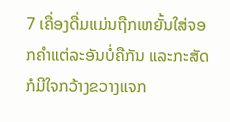7 ເຄື່ອງດື່ມແມ່ນຖືກເຫຍັ້ນໃສ່ຈອກຄຳແຕ່ລະອັນບໍ່ຄືກັນ ແລະກະສັດກໍມີໃຈກວ້າງຂວາງແຈກ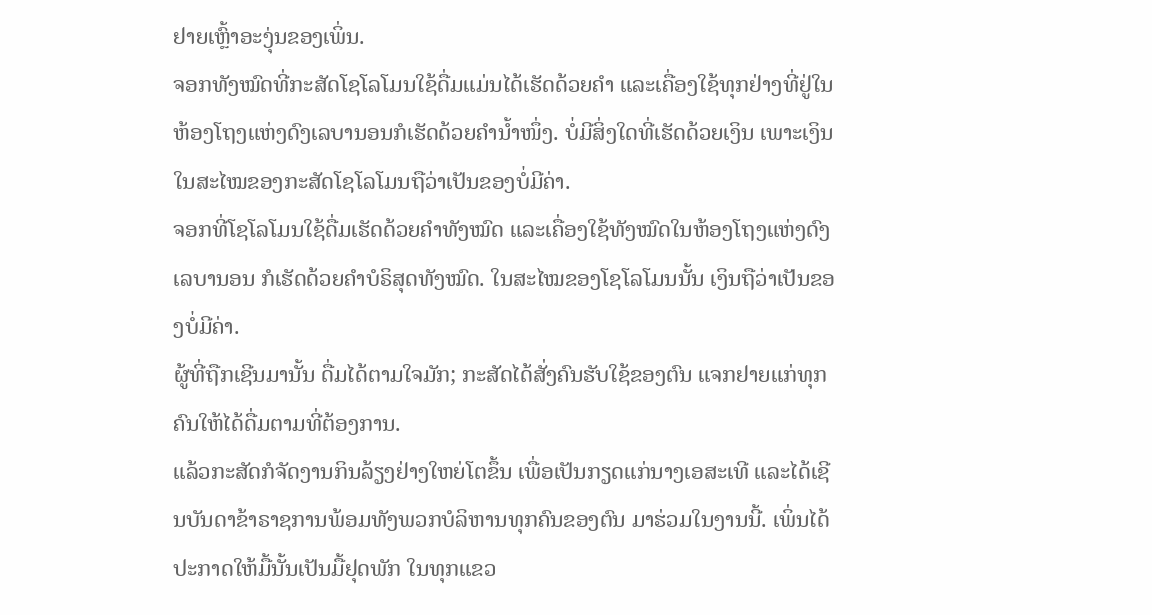ຢາຍເຫຼົ້າອະງຸ່ນຂອງເພິ່ນ.
ຈອກທັງໝົດທີ່ກະສັດໂຊໂລໂມນໃຊ້ດື່ມແມ່ນໄດ້ເຮັດດ້ວຍຄຳ ແລະເຄື່ອງໃຊ້ທຸກຢ່າງທີ່ຢູ່ໃນຫ້ອງໂຖງແຫ່ງດົງເລບານອນກໍເຮັດດ້ວຍຄຳນໍ້າໜຶ່ງ. ບໍ່ມີສິ່ງໃດທີ່ເຮັດດ້ວຍເງິນ ເພາະເງິນໃນສະໄໝຂອງກະສັດໂຊໂລໂມນຖືວ່າເປັນຂອງບໍ່ມີຄ່າ.
ຈອກທີ່ໂຊໂລໂມນໃຊ້ດື່ມເຮັດດ້ວຍຄຳທັງໝົດ ແລະເຄື່ອງໃຊ້ທັງໝົດໃນຫ້ອງໂຖງແຫ່ງດົງເລບານອນ ກໍເຮັດດ້ວຍຄຳບໍຣິສຸດທັງໝົດ. ໃນສະໄໝຂອງໂຊໂລໂມນນັ້ນ ເງິນຖືວ່າເປັນຂອງບໍ່ມີຄ່າ.
ຜູ້ທີ່ຖືກເຊີນມານັ້ນ ດື່ມໄດ້ຕາມໃຈມັກ; ກະສັດໄດ້ສັ່ງຄົນຮັບໃຊ້ຂອງຕົນ ແຈກຢາຍແກ່ທຸກຄົນໃຫ້ໄດ້ດື່ມຕາມທີ່ຕ້ອງການ.
ແລ້ວກະສັດກໍຈັດງານກິນລ້ຽງຢ່າງໃຫຍ່ໂຕຂຶ້ນ ເພື່ອເປັນກຽດແກ່ນາງເອສະເທີ ແລະໄດ້ເຊີນບັນດາຂ້າຣາຊການພ້ອມທັງພວກບໍລິຫານທຸກຄົນຂອງຕົນ ມາຮ່ວມໃນງານນີ້. ເພິ່ນໄດ້ປະກາດໃຫ້ມື້ນັ້ນເປັນມື້ຢຸດພັກ ໃນທຸກແຂວ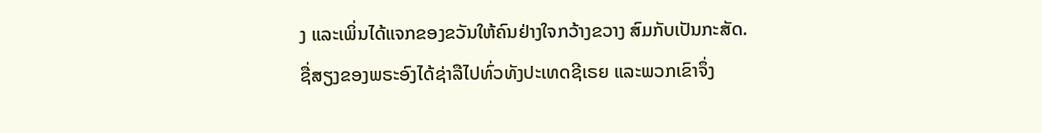ງ ແລະເພິ່ນໄດ້ແຈກຂອງຂວັນໃຫ້ຄົນຢ່າງໃຈກວ້າງຂວາງ ສົມກັບເປັນກະສັດ.
ຊື່ສຽງຂອງພຣະອົງໄດ້ຊ່າລືໄປທົ່ວທັງປະເທດຊີເຣຍ ແລະພວກເຂົາຈຶ່ງ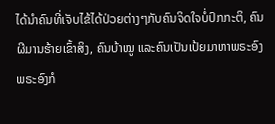ໄດ້ນຳຄົນທີ່ເຈັບໄຂ້ໄດ້ປ່ວຍຕ່າງໆກັບຄົນຈິດໃຈບໍ່ປົກກະຕິ, ຄົນຜີມານຮ້າຍເຂົ້າສິງ, ຄົນບ້າໝູ ແລະຄົນເປັນເປ້ຍມາຫາພຣະອົງ ພຣະອົງກໍ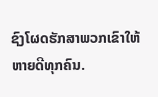ຊົງໂຜດຮັກສາພວກເຂົາໃຫ້ຫາຍດີທຸກຄົນ.